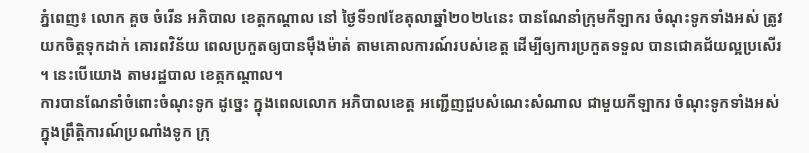ភ្នំពេញ៖ លោក គួច ចំរើន អភិបាល ខេត្តកណ្តាល នៅ ថ្ងៃទី១៧ខែតុលាឆ្នាំ២០២៤នេះ បានណែនាំក្រុមកីឡាករ ចំណុះទូកទាំងអស់ ត្រូវយកចិត្តទុកដាក់ គោរពវិន័យ ពេលប្រកួតឲ្យបានម៉ឹងម៉ាត់ តាមគោលការណ៍របស់ខេត្ត ដើម្បីឲ្យការប្រកួតទទួល បានជោគជ័យល្អប្រសើរ ។ នេះបើយោង តាមរដ្ឋបាល ខេត្កកណ្ដាល។
ការបានណែនាំចំពោះចំណុះទូក ដូច្នេះ ក្នុងពេលលោក អភិបាលខេត្ត អញ្ជើញជួបសំណេះសំណាល ជាមួយកីឡាករ ចំណុះទូកទាំងអស់ ក្នុងព្រឹត្តិការណ៍ប្រណាំងទូក ក្រុ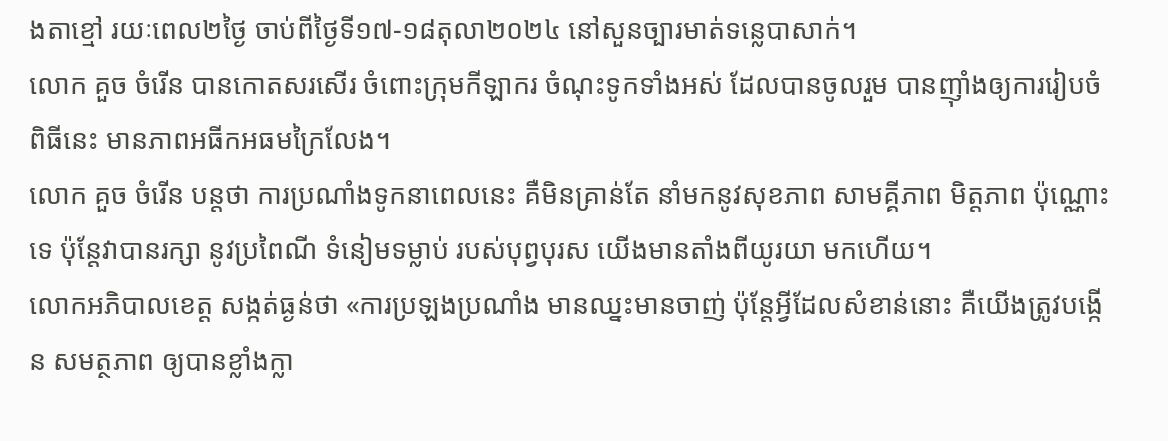ងតាខ្មៅ រយៈពេល២ថ្ងៃ ចាប់ពីថ្ងៃទី១៧-១៨តុលា២០២៤ នៅសួនច្បារមាត់ទន្លេបាសាក់។
លោក គួច ចំរើន បានកោតសរសើរ ចំពោះក្រុមកីឡាករ ចំណុះទូកទាំងអស់ ដែលបានចូលរួម បានញ៉ាំងឲ្យការរៀបចំពិធីនេះ មានភាពអធីកអធមក្រៃលែង។
លោក គួច ចំរើន បន្តថា ការប្រណាំងទូកនាពេលនេះ គឺមិនគ្រាន់តែ នាំមកនូវសុខភាព សាមគ្គីភាព មិត្តភាព ប៉ុណ្ណោះទេ ប៉ុន្តែវាបានរក្សា នូវប្រពៃណី ទំនៀមទម្លាប់ របស់បុព្វបុរស យើងមានតាំងពីយូរយា មកហើយ។
លោកអភិបាលខេត្ត សង្កត់ធ្ងន់ថា «ការប្រឡងប្រណាំង មានឈ្នះមានចាញ់ ប៉ុន្តែអ្វីដែលសំខាន់នោះ គឺយើងត្រូវបង្កើន សមត្ថភាព ឲ្យបានខ្លាំងក្លា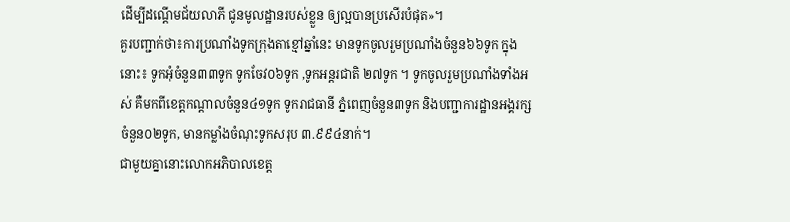ដើម្បីដណ្តើមជ័យលាភី ជូនមូលដ្ឋានរបស់ខ្លួន ឲ្យល្អបានប្រសើរបំផុត»។
គួរបញ្ជាក់ថា៖ការប្រណាំងទូកក្រុងតាខ្មៅឆ្នាំនេះ មានទូកចូលរួមប្រណាំងចំនួន៦៦ទូក ក្នុងនោះ៖ ទូកអុំចំនួន៣៣ទូក ទូកចែវ០៦ទូក ,ទូកអន្តរជាតិ ២៧ទូក ។ ទូកចូលរួមប្រណាំងទាំងអស់ គឺមកពីខេត្តកណ្តាលចំនួន៤១ទូក ទូករាជធានី ភ្នំពេញចំនួន៣ទូក និងបញ្ជាការដ្ឋានអង្គរក្សចំនួន០២ទូក, មានកម្លាំងចំណុះទូកសរុប ៣.៩៩៤នាក់។
ជាមួយគ្នានោះលោកអភិបាលខេត្ត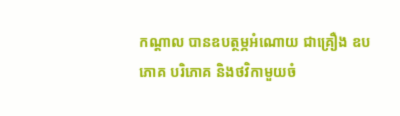កណ្តាល បានឧបត្ថម្ភអំណោយ ជាគ្រឿង ឧបភោគ បរិភោគ និងថវិកាមួយចំ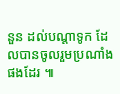នួន ដល់បណ្តាទូក ដែលបានចូលរួមប្រណាំងផងដែរ ៕